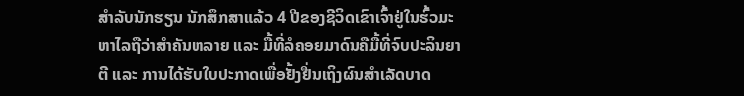ສຳລັບນັກຮຽນ ນັກສຶກສາແລ້ວ 4 ປີຂອງຊີວິດເຂົາເຈົ້າຢູ່ໃນຮົ້ວມະຫາໄລຖືວ່າສຳຄັນຫລາຍ ແລະ ມື້ທີ່ລໍຄອຍມາດົນຄືມື້ທີ່ຈົບປະລິນຍາຕີ ແລະ ການໄດ້ຮັບໃບປະກາດເພື່ອຢັ້ງຢື່ນເຖິງຜົນສຳເລັດບາດ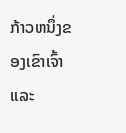ກ້າວຫນຶ່ງຂອງເຂົາເຈົ້າ
ແລະ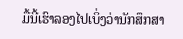ມື້ນີ້ເຮົາລອງໄປເບິ່ງວ່ານັກສຶກສາ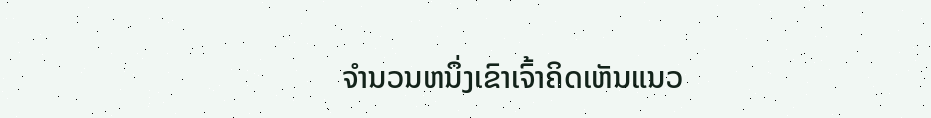ຈຳນວນຫນຶ່ງເຂົາເຈົ້າຄິດເຫັນແນວ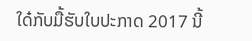ໃດ໋ກັບມື້ຮັບໃບປະກາດ 2017 ນີ້